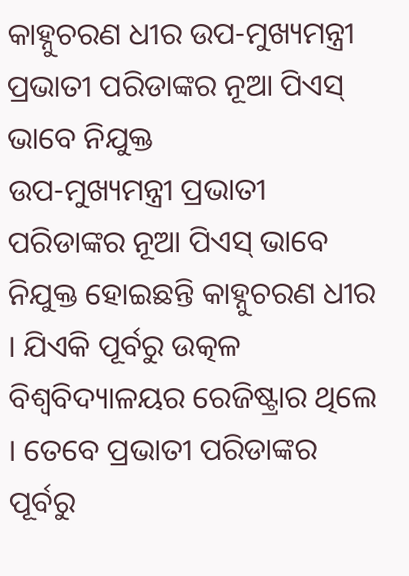କାହ୍ନୁଚରଣ ଧୀର ଉପ-ମୁଖ୍ୟମନ୍ତ୍ରୀ ପ୍ରଭାତୀ ପରିଡାଙ୍କର ନୂଆ ପିଏସ୍ ଭାବେ ନିଯୁକ୍ତ
ଉପ-ମୁଖ୍ୟମନ୍ତ୍ରୀ ପ୍ରଭାତୀ ପରିଡାଙ୍କର ନୂଆ ପିଏସ୍ ଭାବେ ନିଯୁକ୍ତ ହୋଇଛନ୍ତି କାହ୍ନୁଚରଣ ଧୀର । ଯିଏକି ପୂର୍ବରୁ ଉତ୍କଳ ବିଶ୍ୱବିଦ୍ୟାଳୟର ରେଜିଷ୍ଟ୍ରାର ଥିଲେ । ତେବେ ପ୍ରଭାତୀ ପରିଡାଙ୍କର ପୂର୍ବରୁ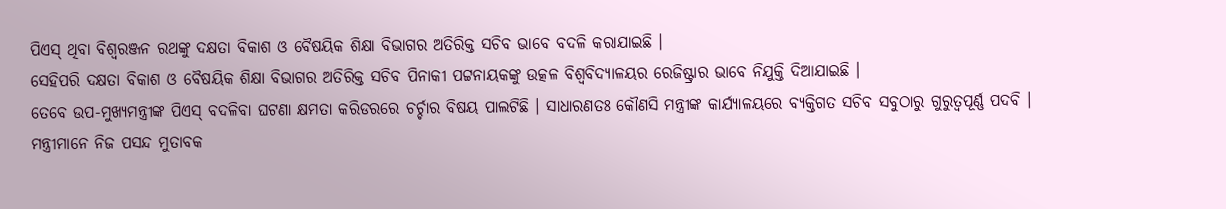ପିଏସ୍ ଥିବା ବିଶ୍ୱରଞ୍ଜନ ରଥଙ୍କୁ ଦକ୍ଷତା ବିକାଶ ଓ ବୈଷୟିକ ଶିକ୍ଷା ବିଭାଗର ଅତିରିକ୍ତ ସଚିବ ଭାବେ ବଦଳି କରାଯାଇଛି ।
ସେହିପରି ଦକ୍ଷତା ବିକାଶ ଓ ବୈଷୟିକ ଶିକ୍ଷା ବିଭାଗର ଅତିରିକ୍ତ ସଚିବ ପିନାକୀ ପଟ୍ଟନାୟକଙ୍କୁ ଉତ୍କଳ ବିଶ୍ୱବିଦ୍ୟାଳୟର ରେଜିଷ୍ଟ୍ରାର ଭାବେ ନିଯୁକ୍ତି ଦିଆଯାଇଛି ।
ତେବେ ଉପ-ମୁଖ୍ୟମନ୍ତ୍ରୀଙ୍କ ପିଏସ୍ ବଦଳିବା ଘଟଣା କ୍ଷମତା କରିଡରରେ ଚର୍ଚ୍ଚାର ବିଷୟ ପାଲଟିଛି । ସାଧାରଣତଃ କୌଣସି ମନ୍ତ୍ରୀଙ୍କ କାର୍ଯ୍ୟାଳୟରେ ବ୍ୟକ୍ତିଗତ ସଚିବ ସବୁଠାରୁ ଗୁରୁତ୍ୱପୂର୍ଣ୍ଣ ପଦବି ।
ମନ୍ତ୍ରୀମାନେ ନିଜ ପସନ୍ଦ ମୁତାବକ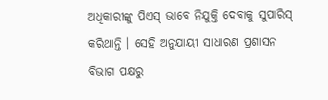ଅଧିକାରୀଙ୍କୁ ପିଏସ୍ ଭାବେ ନିଯୁକ୍ତି ଦେବାକୁ ସୁପାରିସ୍ କରିଥାନ୍ତି । ସେହି ଅନୁଯାୟୀ ସାଧାରଣ ପ୍ରଶାସନ ବିଭାଗ ପକ୍ଷରୁ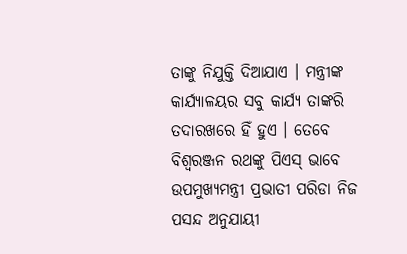ତାଙ୍କୁ ନିଯୁକ୍ତି ଦିଆଯାଏ । ମନ୍ତ୍ରୀଙ୍କ କାର୍ଯ୍ୟାଳୟର ସବୁ କାର୍ଯ୍ୟ ତାଙ୍କରି ତଦାରଖରେ ହିଁ ହୁଏ । ତେବେ ବିଶ୍ୱରଞ୍ଜନ ରଥଙ୍କୁ ପିଏସ୍ ଭାବେ ଉପମୁଖ୍ୟମନ୍ତ୍ରୀ ପ୍ରଭାତୀ ପରିଡା ନିଜ ପସନ୍ଦ ଅନୁଯାୟୀ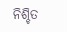ନିଶ୍ଚିତ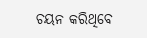ଚୟନ କରିଥିବେ